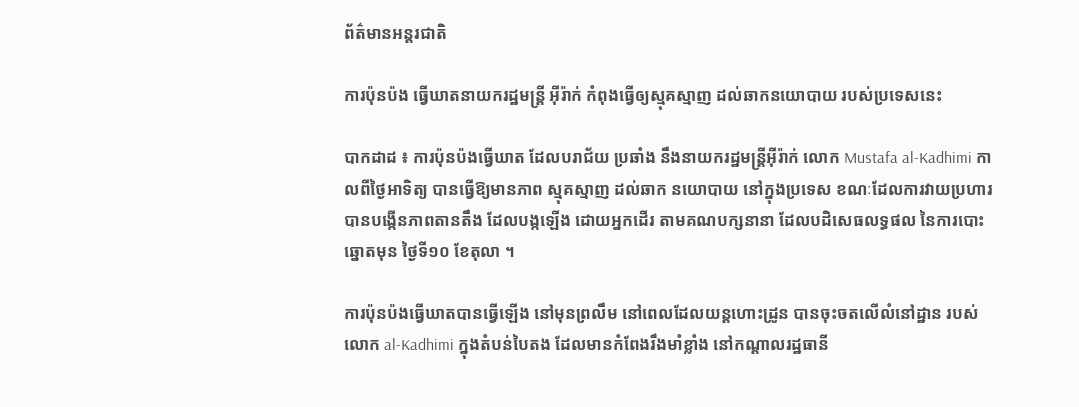ព័ត៌មានអន្តរជាតិ

ការប៉ុនប៉ង ធ្វើឃាតនាយករដ្ឋមន្រ្តី អ៊ីរ៉ាក់ កំពុងធ្វើឲ្យស្មុគស្មាញ ដល់ឆាកនយោបាយ របស់ប្រទេសនេះ

បាកដាដ ៖ ការប៉ុនប៉ងធ្វើឃាត ដែលបរាជ័យ ប្រឆាំង នឹងនាយករដ្ឋមន្ត្រីអ៊ីរ៉ាក់ លោក Mustafa al-Kadhimi កាលពីថ្ងៃអាទិត្យ បានធ្វើឱ្យមានភាព ស្មុគស្មាញ ដល់ឆាក នយោបាយ នៅក្នុងប្រទេស ខណៈដែលការវាយប្រហារ បានបង្កើនភាពតានតឹង ដែលបង្កឡើង ដោយអ្នកដើរ តាមគណបក្សនានា ដែលបដិសេធលទ្ធផល នៃការបោះឆ្នោតមុន ថ្ងៃទី១០ ខែតុលា ។

ការប៉ុនប៉ងធ្វើឃាតបានធ្វើឡើង នៅមុនព្រលឹម នៅពេលដែលយន្តហោះដ្រូន បានចុះចតលើលំនៅដ្ឋាន របស់លោក al-Kadhimi ក្នុងតំបន់បៃតង ដែលមានកំពែងរឹងមាំខ្លាំង នៅកណ្តាលរដ្ឋធានី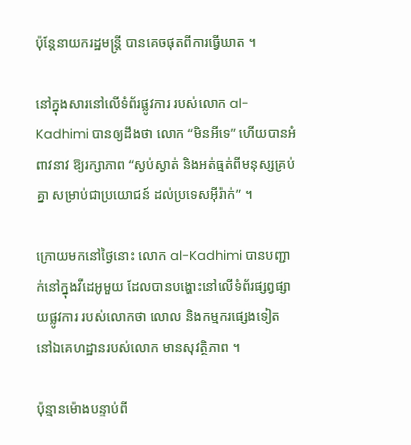ប៉ុន្តែនាយករដ្ឋមន្ត្រី បានគេចផុតពីការធ្វើឃាត ។

នៅក្នុងសារនៅលើទំព័រផ្លូវការ របស់លោក al-Kadhimi បានឲ្យដឹងថា លោក “មិនអីទេ” ហើយបានអំពាវនាវ ឱ្យរក្សាភាព “ស្ងប់ស្ងាត់ និងអត់ធ្មត់ពីមនុស្សគ្រប់គ្នា សម្រាប់ជាប្រយោជន៍ ដល់ប្រទេសអ៊ីរ៉ាក់” ។

ក្រោយមកនៅថ្ងៃនោះ លោក al-Kadhimi បានបញ្ជាក់នៅក្នុងវីដេអូមួយ ដែលបានបង្ហោះនៅលើទំព័រផ្សព្វផ្សាយផ្លូវការ របស់លោកថា លោល និងកម្មករផ្សេងទៀត នៅឯគេហដ្ឋានរបស់លោក មានសុវត្ថិភាព ។

ប៉ុន្មានម៉ោងបន្ទាប់ពី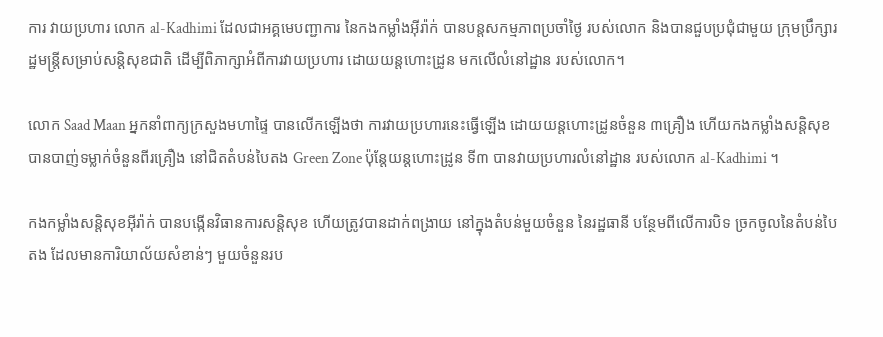ការ វាយប្រហារ លោក al-Kadhimi ដែលជាអគ្គមេបញ្ជាការ នៃកងកម្លាំងអ៊ីរ៉ាក់ បានបន្តសកម្មភាពប្រចាំថ្ងៃ របស់លោក និងបានជួបប្រជុំជាមួយ ក្រុមប្រឹក្សារដ្ឋមន្ត្រីសម្រាប់សន្តិសុខជាតិ ដើម្បីពិភាក្សាអំពីការវាយប្រហារ ដោយយន្តហោះដ្រូន មកលើលំនៅដ្ឋាន របស់លោក។

លោក Saad Maan អ្នកនាំពាក្យក្រសួងមហាផ្ទៃ បានលើកឡើងថា ការវាយប្រហារនេះធ្វើឡើង ដោយយន្តហោះដ្រូនចំនួន ៣គ្រឿង ហើយកងកម្លាំងសន្តិសុខ បានបាញ់ទម្លាក់ចំនួនពីរគ្រឿង នៅជិតតំបន់បៃតង Green Zone ប៉ុន្តែយន្ដហោះដ្រូន ទី៣ បានវាយប្រហារលំនៅដ្ឋាន របស់លោក al-Kadhimi ។

កងកម្លាំងសន្តិសុខអ៊ីរ៉ាក់ បានបង្កើនវិធានការសន្តិសុខ ហើយត្រូវបានដាក់ពង្រាយ នៅក្នុងតំបន់មួយចំនួន នៃរដ្ឋធានី បន្ថែមពីលើការបិទ ច្រកចូលនៃតំបន់បៃតង ដែលមានការិយាល័យសំខាន់ៗ មួយចំនួនរប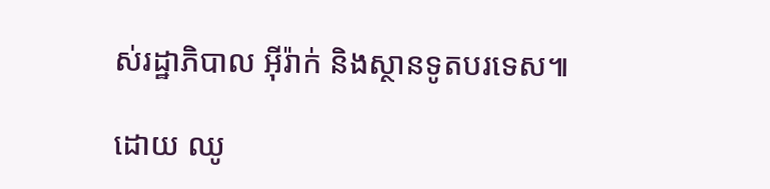ស់រដ្ឋាភិបាល អ៊ីរ៉ាក់ និងស្ថានទូតបរទេស៕

ដោយ ឈូ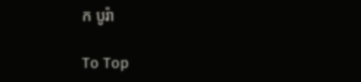ក បូរ៉ា

To Top